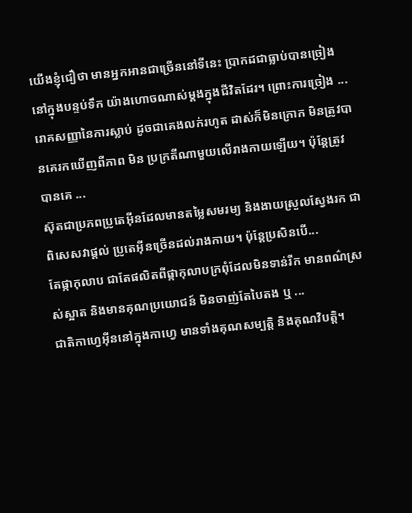យើងខ្ញុំជឿថា មានអ្នកអានជាច្រើននៅទីនេះ ប្រាកដជាធ្លាប់បានច្រៀងនៅក្នុងបន្ទប់ទឹក យ៉ាងហោចណាស់ម្តងក្នុងជីវិតដែរ។ ព្រោះការច្រៀង ...
រោគសញ្ញានៃការស្លាប់ ដូចជាគេងលក់រហូត ដាស់ក៏មិនក្រោក មិនត្រូវបានគេរកឃើញពីភាព មិន ប្រក្រតីណាមួយលើរាងកាយឡើយ។ ប៉ុន្តែត្រូវបានគេ ...
ស៊ុតជាប្រភពប្រូតេអ៊ីនដែលមានតម្លៃសមរម្យ និងងាយស្រួលស្វែងរក ជាពិសេសវាផ្ដល់ ប្រូតេអ៊ីនច្រើនដល់រាងកាយ។ ប៉ុន្តែប្រសិនបើ...
តែផ្កាកុលាប ជាតែផលិតពីផ្កាកុលាបក្រពុំដែលមិនទាន់រីក មានពណ៌ស្រស់ស្អាត និងមានគុណប្រយោជន៍ មិនចាញ់តែបៃតង ឬ ...
ជាតិកាហ្វេអ៊ីននៅក្នុងកាហ្វេ មានទាំងគុណសម្បត្តិ និងគុណវិបត្តិ។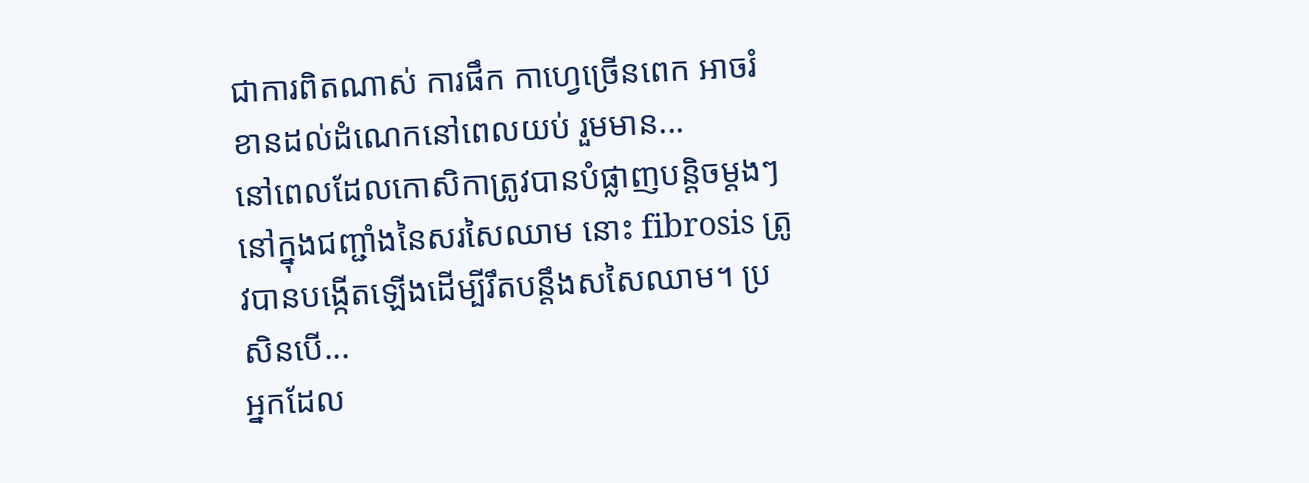ជាការពិតណាស់ ការផឹក កាហ្វេច្រើនពេក អាចរំខានដល់ដំណេកនៅពេលយប់ រួមមាន...
នៅពេលដែលកោសិកាត្រូវបានបំផ្លាញបន្តិចម្តងៗ នៅក្នុងជញ្ជាំងនៃសរសៃឈាម នោះ fibrosis ត្រូវបានបង្កើតឡើងដើម្បីរឹតបន្តឹងសសៃឈាម។ ប្រសិនបើ...
អ្នកដែល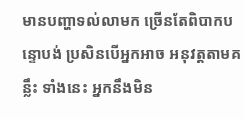មានបញ្ហាទល់លាមក ច្រើនតែពិបាកបន្ទោបង់ ប្រសិនបើអ្នកអាច អនុវត្តតាមគន្លឹះ ទាំងនេះ អ្នកនឹងមិន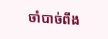ចាំបាច់ពឹង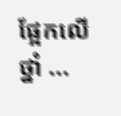ផ្អែកលើថ្នាំ ...